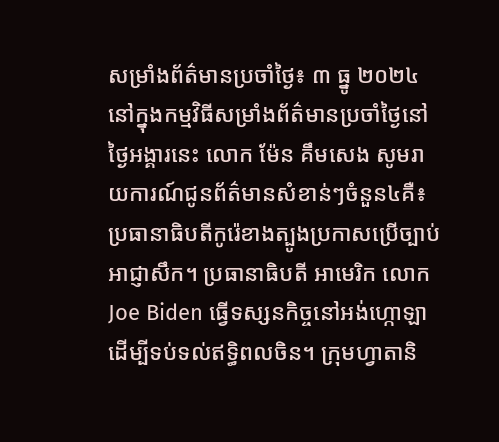សម្រាំងព័ត៌មានប្រចាំថ្ងៃ៖ ៣ ធ្នូ ២០២៤
នៅក្នុងកម្មវិធីសម្រាំងព័ត៌មានប្រចាំថ្ងៃនៅថ្ងៃអង្គារនេះ លោក ម៉ែន គឹមសេង សូមរាយការណ៍ជូនព័ត៌មានសំខាន់ៗចំនួន៤គឺ៖ ប្រធានាធិបតីកូរ៉េខាងត្បូងប្រកាសប្រើច្បាប់អាជ្ញាសឹក។ ប្រធានាធិបតី អាមេរិក លោកJoe Biden ធ្វើទស្សនកិច្ចនៅអង់ហ្កោឡាដើម្បីទប់ទល់ឥទ្ធិពលចិន។ ក្រុមហ្វាតានិ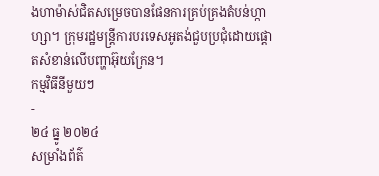ងហាម៉ាស់ជិតសម្រេចបានផែនការគ្រប់គ្រងតំបន់ហ្កាហ្សា។ ក្រុមរដ្ឋមន្ត្រីការបរទេសអូតង់ជួបប្រជុំដោយផ្តោតសំខាន់លើបញ្ហាអ៊ុយក្រែន។
កម្មវិធីនីមួយៗ
-
២៤ ធ្នូ ២០២៤
សម្រាំងព័ត៌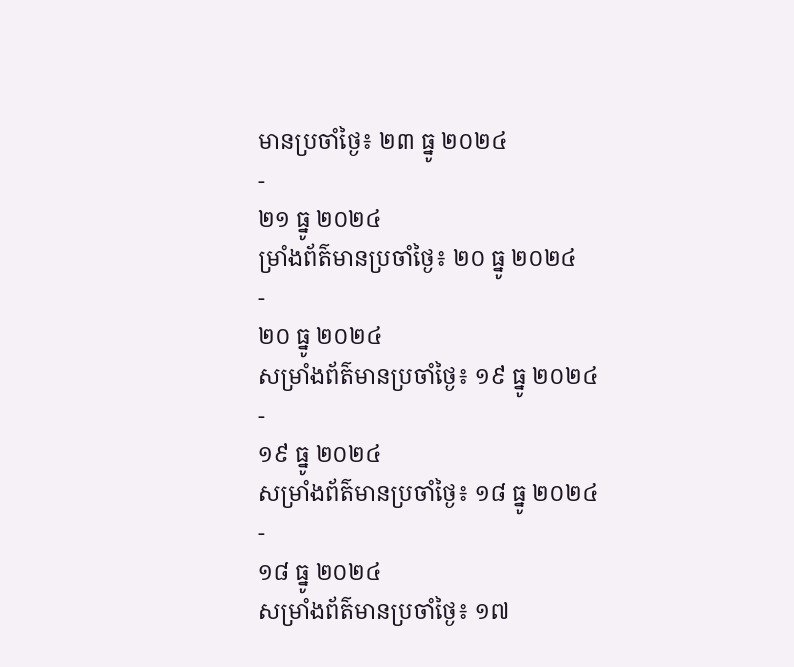មានប្រចាំថ្ងៃ៖ ២៣ ធ្នូ ២០២៤
-
២១ ធ្នូ ២០២៤
ម្រាំងព័ត៌មានប្រចាំថ្ងៃ៖ ២០ ធ្នូ ២០២៤
-
២០ ធ្នូ ២០២៤
សម្រាំងព័ត៌មានប្រចាំថ្ងៃ៖ ១៩ ធ្នូ ២០២៤
-
១៩ ធ្នូ ២០២៤
សម្រាំងព័ត៌មានប្រចាំថ្ងៃ៖ ១៨ ធ្នូ ២០២៤
-
១៨ ធ្នូ ២០២៤
សម្រាំងព័ត៌មានប្រចាំថ្ងៃ៖ ១៧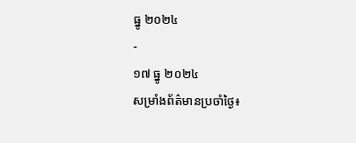ធ្នូ ២០២៤
-
១៧ ធ្នូ ២០២៤
សម្រាំងព័ត៌មានប្រចាំថ្ងៃ៖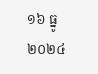១៦ ធ្នូ ២០២៤